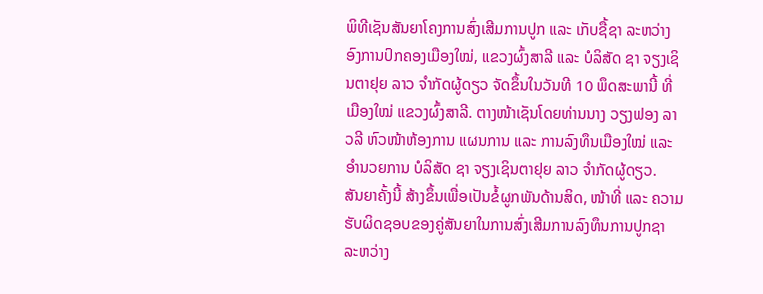ພິທີເຊັນສັນຍາໂຄງການສົ່ງເສີມການປູກ ແລະ ເກັບຊື້ຊາ ລະຫວ່າງ ອົງການປົກຄອງເມືອງໃໝ່, ແຂວງຜົ້ງສາລີ ແລະ ບໍລິສັດ ຊາ ຈຽງເຊິນຕາຢຸຍ ລາວ ຈຳກັດຜູ້ດຽວ ຈັດຂຶ້ນໃນວັນທີ 10 ພຶດສະພານີ້ ທີ່ເມືອງໃໝ່ ແຂວງຜົ້ງສາລີ. ຕາງໜ້າເຊັນໂດຍທ່ານນາງ ວຽງຟອງ ລາວລີ ຫົວໜ້າຫ້ອງການ ແຜນການ ແລະ ການລົງທຶນເມືອງໃໝ່ ແລະ ອຳນວຍການ ບໍລິສັດ ຊາ ຈຽງເຊິນຕາຢຸຍ ລາວ ຈຳກັດຜູ້ດຽວ.
ສັນຍາຄັ້ງນີ້ ສ້າງຂຶ້ນເພື່ອເປັນຂໍ້ຜູກພັນດ້ານສິດ, ໜ້າທີ່ ແລະ ຄວາມຮັບຜິດຊອບຂອງຄູ່ສັນຍາໃນການສົ່ງເສີມການລົງທຶນການປູກຊາ ລະຫວ່າງ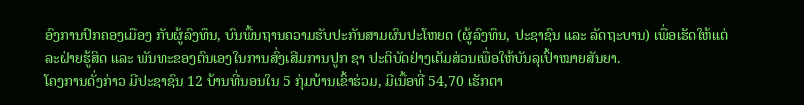ອົງການປົກຄອງເມືອງ ກັບຜູ້ລົງທຶນ, ບົນພື້ນຖານຄວາມຮັບປະກັນສາມຜົນປະໂຫຍດ (ຜູ້ລົງທຶນ, ປະຊາຊົນ ແລະ ລັດຖະບານ) ເພື່ອເຮັດໃຫ້ແຕ່ລະຝ່າຍຮູ້ສິດ ແລະ ພັນທະຂອງຕົນເອງໃນການສົ່ງເສີມການປູກ ຊາ ປະຕິບັດຢ່າງເຕັມສ່ວນເພື່ອໃຫ້ບັນລຸເປົ້າໝາຍສັນຍາ.
ໂຄງການດັ່ງກ່າວ ມີປະຊາຊົນ 12 ບ້ານທີ່ນອນໃນ 5 ກຸ່ມບ້ານເຂົ້າຮ່ວມ, ມີເນື້ອທີ່ 54,70 ເຮັກຕາ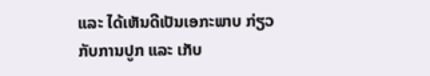ແລະ ໄດ້ເຫັນດີເປັນເອກະພາບ ກ່ຽວກັບການປູກ ແລະ ເກັບ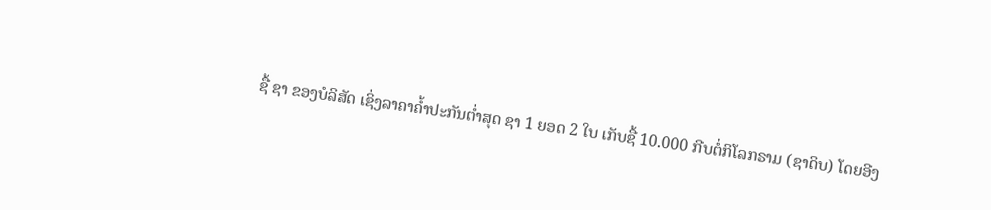ຊື້ ຊາ ຂອງບໍລິສັດ ເຊິ່ງລາຄາຄໍ້າປະກັນຕໍ່າສຸດ ຊາ 1 ຍອດ 2 ໃບ ເກັບຊື້ 10.000 ກີບຕໍ່ກິໂລກຣາມ (ຊາດິບ) ໂດຍອີງ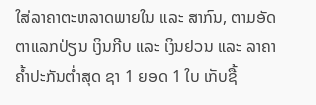ໃສ່ລາຄາຕະຫລາດພາຍໃນ ແລະ ສາກົນ, ຕາມອັດຕາແລກປ່ຽນ ເງິນກີບ ແລະ ເງິນຢວນ ແລະ ລາຄາຄໍ້າປະກັນຕໍ່າສຸດ ຊາ 1 ຍອດ 1 ໃບ ເກັບຊື້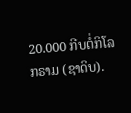20.000 ກີບຕໍ່ກິໂລກຣາມ (ຊາດິບ).